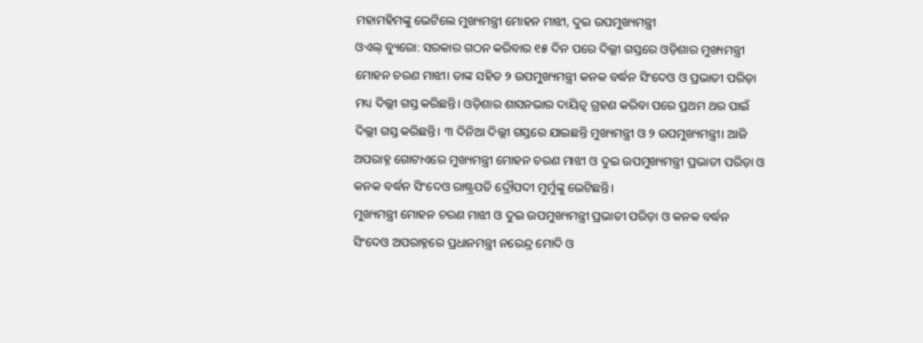ମହାମହିମଙ୍କୁ ଭେଟିଲେ ମୁଖ୍ୟମନ୍ତ୍ରୀ ମୋହନ ମାଝୀ, ଦୁଇ ଉପମୁଖ୍ୟମନ୍ତ୍ରୀ
ଓଏଲ୍ ବ୍ୟୁରୋ: ସରକାର ଗଠନ କରିବାର ୧୫ ଦିନ ପରେ ଦିଲ୍ଲୀ ଗସ୍ତରେ ଓଡ଼ିଶାର ମୁଖ୍ୟମନ୍ତ୍ରୀ ମୋହନ ଚରଣ ମାଝୀ। ତାଙ୍କ ସହିତ ୨ ଉପମୁଖ୍ୟମନ୍ତ୍ରୀ କନକ ବର୍ଦ୍ଧନ ସିଂଦେଓ ଓ ପ୍ରଭାତୀ ପରିଡ଼ା ମଧ୍ୟ ଦିଲ୍ଲୀ ଗସ୍ତ କରିଛନ୍ତି। ଓଡ଼ିଶାର ଶାସନଭାର ଦାୟିତ୍ବ ଗ୍ରହଣ କରିବା ପରେ ପ୍ରଥମ ଥର ପାଇଁ ଦିଲ୍ଲୀ ଗସ୍ତ କରିଛନ୍ତି। ୩ ଦିନିଆ ଦିଲ୍ଲୀ ଗସ୍ତରେ ଯାଇଛନ୍ତି ମୁଖ୍ୟମନ୍ତ୍ରୀ ଓ ୨ ଉପମୁଖ୍ୟମନ୍ତ୍ରୀ। ଆଜି ଅପରାହ୍ନ ଗୋଟାଏରେ ମୁଖ୍ୟମନ୍ତ୍ରୀ ମୋହନ ଚରଣ ମାଝୀ ଓ ଦୁଇ ଉପମୁଖ୍ୟମନ୍ତ୍ରୀ ପ୍ରଭାତୀ ପରିଡ଼ା ଓ କନକ ବର୍ଦ୍ଧନ ସିଂଦେଓ ରାଷ୍ଟ୍ରପତି ଦ୍ରୌପଦୀ ମୁର୍ମୁଙ୍କୁ ଭେଟିଛନ୍ତି।
ମୁଖ୍ୟମନ୍ତ୍ରୀ ମୋହନ ଚରଣ ମାଝୀ ଓ ଦୁଇ ଉପମୁଖ୍ୟମନ୍ତ୍ରୀ ପ୍ରଭାତୀ ପରିଡ଼ା ଓ କନକ ବର୍ଦ୍ଧନ ସିଂଦେଓ ଅପରାହ୍ନରେ ପ୍ରଧାନମନ୍ତ୍ରୀ ନରେନ୍ଦ୍ର ମୋଦି ଓ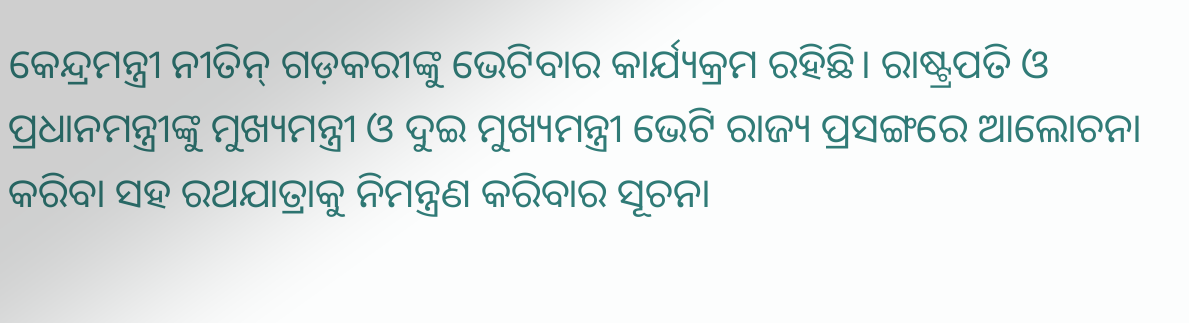କେନ୍ଦ୍ରମନ୍ତ୍ରୀ ନୀତିନ୍ ଗଡ଼କରୀଙ୍କୁ ଭେଟିବାର କାର୍ଯ୍ୟକ୍ରମ ରହିଛି। ରାଷ୍ଟ୍ରପତି ଓ ପ୍ରଧାନମନ୍ତ୍ରୀଙ୍କୁ ମୁଖ୍ୟମନ୍ତ୍ରୀ ଓ ଦୁଇ ମୁଖ୍ୟମନ୍ତ୍ରୀ ଭେଟି ରାଜ୍ୟ ପ୍ରସଙ୍ଗରେ ଆଲୋଚନା କରିବା ସହ ରଥଯାତ୍ରାକୁ ନିମନ୍ତ୍ରଣ କରିବାର ସୂଚନା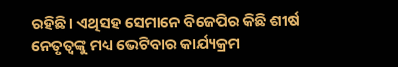ରହିଛି। ଏଥିସହ ସେମାନେ ବିଜେପିର କିଛି ଶୀର୍ଷ ନେତୃତ୍ୱଙ୍କୁ ମଧ୍ୟ ଭେଟିବାର କାର୍ଯ୍ୟକ୍ରମ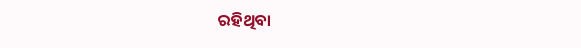ରହିଥିବା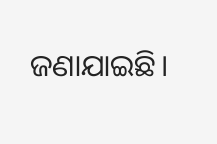ଜଣାଯାଇଛି।